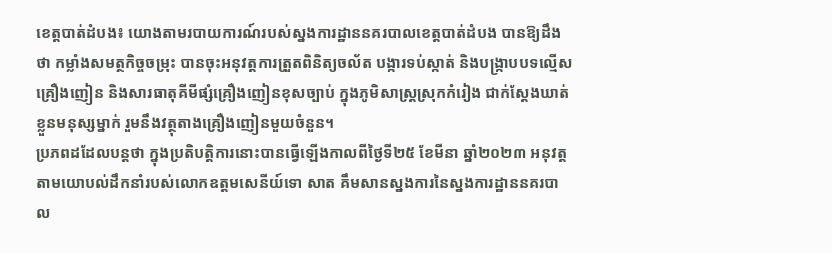ខេត្តបាត់ដំបង៖ យោងតាមរបាយការណ៍របស់ស្នងការដ្ឋាននគរបាលខេត្តបាត់ដំបង បានឱ្យដឹងថា កម្លាំងសមត្ថកិច្ចចម្រុះ បានចុះអនុវត្តការត្រួតពិនិត្យចល័ត បង្ការទប់ស្កាត់ និងបង្រ្កាបបទល្មើសគ្រឿងញៀន និងសារធាតុគីមីផ្សំគ្រឿងញៀនខុសច្បាប់ ក្នុងភូមិសាស្ត្រស្រុកកំរៀង ជាក់ស្ដែងឃាត់ខ្លួនមនុស្សម្នាក់ រួមនឹងវត្ថុតាងគ្រឿងញៀនមួយចំនួន។
ប្រភពដដែលបន្តថា ក្នុងប្រតិបត្តិការនោះបានធ្វេីឡេីងកាលពីថ្ងៃទី២៥ ខែមីនា ឆ្នាំ២០២៣ អនុវត្តតាមយោបល់ដឹកនាំរបស់លោកឧត្តមសេនីយ៍ទោ សាត គឹមសានស្នងការនៃស្នងការដ្ឋាននគរបាល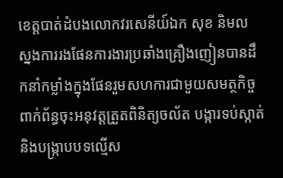ខេត្តបាត់ដំបងលោកវរសេនីយ៍ឯក សុខ និមល ស្នងការរងផែនការងារប្រឆាំងគ្រឿងញៀនបានដឹកនាំកម្លាំងក្នុងផែនរួមសហការជាមួយសមត្ថកិច្ចពាក់ព័ន្ធចុះអនុវត្តត្រួតពិនិត្យចល័ត បង្ការទប់ស្កាត់ និងបង្រ្កាបបទល្មើស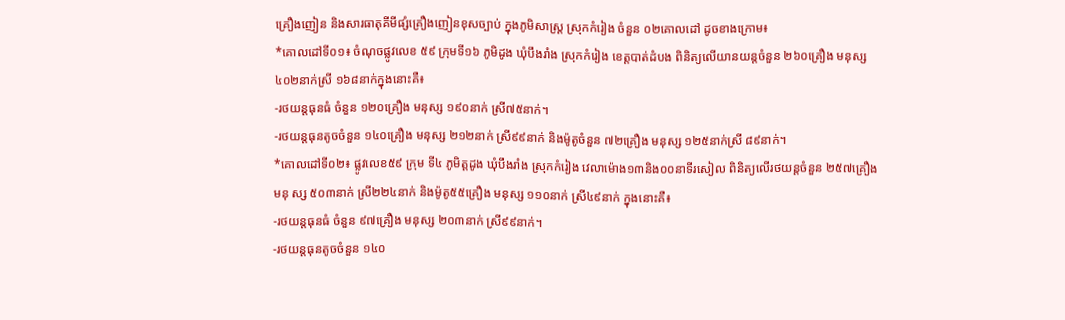គ្រឿងញៀន និងសារធាតុគីមីផ្សំគ្រឿងញៀនខុសច្បាប់ ក្នុងភូមិសាស្ត្រ ស្រុកកំរៀង ចំនួន ០២គោលដៅ ដូចខាងក្រោម៖
*គោលដៅទី០១៖ ចំណុចផ្លូវលេខ ៥៩ ក្រុមទី១៦ ភូមិដូង ឃុំបឹងរាំង ស្រុកកំរៀង ខេត្តបាត់ដំបង ពិនិត្យលើយានយន្តចំនួន ២៦០គ្រឿង មនុស្ស ៤០២នាក់ស្រី ១៦៨នាក់ក្នុងនោះគឺ៖
-រថយន្តធុនធំ ចំនួន ១២០គ្រឿង មនុស្ស ១៩០នាក់ ស្រី៧៥នាក់។
-រថយន្តធុនតូចចំនួន ១៤០គ្រឿង មនុស្ស ២១២នាក់ ស្រី៩៩នាក់ និងម៉ូតូចំនួន ៧២គ្រឿង មនុស្ស ១២៥នាក់ស្រី ៨៩នាក់។
*គោលដៅទី០២៖ ផ្លូវលេខ៥៩ ក្រុម ទី៤ ភូមិត្ដដូង ឃុំបឹងរាំង ស្រុកកំរៀង វេលាម៉ោង១៣និង០០នាទីរសៀល ពិនិត្យលើរថយន្តចំនួន ២៥៧គ្រឿង មនុ ស្ស ៥០៣នាក់ ស្រី២២៤នាក់ និងម៉ូតូ៥៥គ្រឿង មនុស្ស ១១០នាក់ ស្រី៤៩នាក់ ក្នុងនោះគឺ៖
-រថយន្តធុនធំ ចំនួន ៩៧គ្រឿង មនុស្ស ២០៣នាក់ ស្រី៩៩នាក់។
-រថយន្តធុនតូចចំនួន ១៤០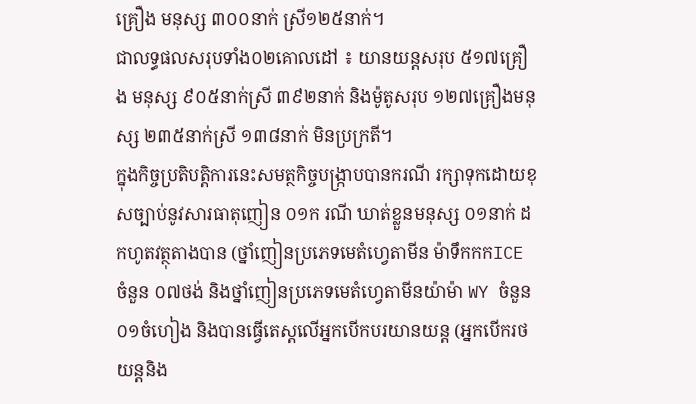គ្រឿង មនុស្ស ៣០០នាក់ ស្រី១២៥នាក់។
ជាលទ្ធផលសរុបទាំង០២គោលដៅ ៖ យានយន្តសរុប ៥១៧គ្រឿង មនុស្ស ៩០៥នាក់ស្រី ៣៩២នាក់ និងម៉ូតូសរុប ១២៧គ្រឿងមនុស្ស ២៣៥នាក់ស្រី ១៣៨នាក់ មិនប្រក្រតី។
ក្នុងកិច្ចប្រតិបត្តិការនេះសមត្ថកិច្ចបង្រ្កាបបានករណី រក្សាទុកដោយខុសច្បាប់នូវសារធាតុញៀន ០១ក រណី ឃាត់ខ្លួនមនុស្ស ០១នាក់ ដកហូតវត្ថុតាងបាន (ថ្នាំញៀនប្រភេទមេតំហ្វេតាមីន ម៉ាទឹកកកICE ចំនួន ០៧ថង់ និងថ្នាំញៀនប្រភេទមេតំហ្វេតាមីនយ៉ាម៉ា WY ចំនួន ០១ចំហៀង និងបានធ្វើតេស្តលើអ្នកបើកបរយានយន្ត (អ្នកបើករថយន្តនិង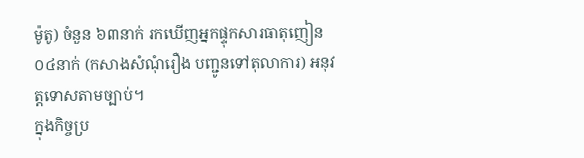ម៉ូតូ) ចំនួន ៦៣នាក់ រកឃើញអ្នកផ្ទុកសារធាតុញៀន ០៤នាក់ (កសាងសំណុំរឿង បញ្ជូនទៅតុលាការ) អនុវត្តទោសតាមច្បាប់។
ក្នុងកិច្ចប្រ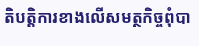តិបត្តិការខាងលើសមត្ថកិច្ចពុំបា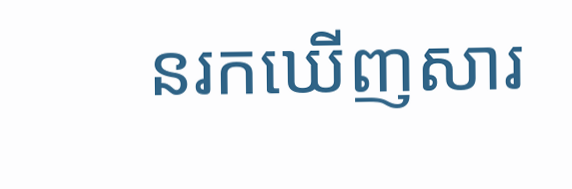នរកឃើញសារ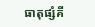ធាតុផ្សំគី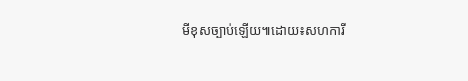មីខុសច្បាប់ឡើយ៕ដោយ៖សហការី